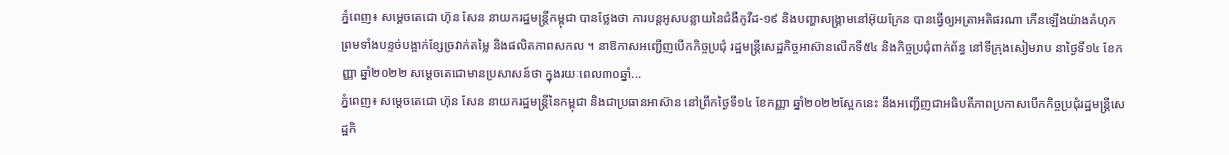ភ្នំពេញ៖ សម្ដេចតេជោ ហ៊ុន សែន នាយករដ្ឋមន្ដ្រីកម្ពុជា បានថ្លែងថា ការបន្តអូសបន្លាយនៃជំងឺកូវីដ-១៩ និងបញ្ហាសង្គ្រាមនៅអ៊ុយក្រែន បានធ្វើឲ្យអត្រាអតិផរណា កើនឡើងយ៉ាងគំហុក ព្រមទាំងបន្ទច់បង្អាក់ខ្សែច្រវាក់តម្លៃ និងផលិតភាពសកល ។ នាឱកាសអញ្ជើញបើកកិច្ចប្រជុំ រដ្ឋមន្ត្រីសេដ្ឋកិច្ចអាស៊ានលើកទី៥៤ និងកិច្ចប្រជុំពាក់ព័ន្ធ នៅទីក្រុងសៀមរាប នាថ្ងៃទី១៤ ខែកញ្ញា ឆ្នាំ២០២២ សម្ដេចតេជោមានប្រសាសន៍ថា ក្នុងរយៈពេល៣០ឆ្នាំ...
ភ្នំពេញ៖ សម្តេចតេជោ ហ៊ុន សែន នាយករដ្ឋមន្ត្រីនៃកម្ពុជា និងជាប្រធានអាស៊ាន នៅព្រឹកថ្ងៃទី១៤ ខែកញ្ញា ឆ្នាំ២០២២ស្អែកនេះ នឹងអញ្ជើញជាអធិបតីភាពប្រកាសបើកកិច្ចប្រជុំរដ្ឋមន្ត្រីសេដ្ឋកិ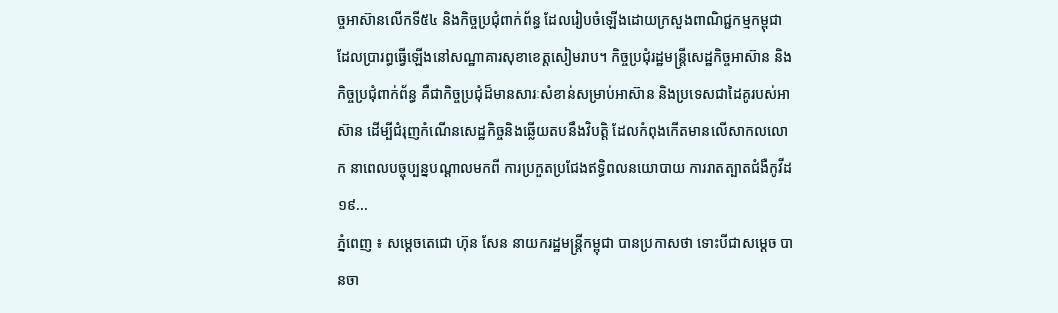ច្ចអាស៊ានលើកទី៥៤ និងកិច្ចប្រជុំពាក់ព័ន្ធ ដែលរៀបចំឡើងដោយក្រសួងពាណិជ្ជកម្មកម្ពុជា ដែលប្រារព្ធធ្វើឡើងនៅសណ្ឋាគារសុខាខេត្តសៀមរាប។ កិច្ចប្រជុំរដ្ឋមន្ត្រីសេដ្ឋកិច្ចអាស៊ាន និងកិច្ចប្រជុំពាក់ព័ន្ធ គឺជាកិច្ចប្រជុំដ៏មានសារៈសំខាន់សម្រាប់អាស៊ាន និងប្រទេសជាដៃគូរបស់អាស៊ាន ដើម្បីជំរុញកំណើនសេដ្ឋកិច្ចនិងឆ្លើយតបនឹងវិបត្តិ ដែលកំពុងកើតមានលើសាកលលោក នាពេលបច្ចុប្បន្នបណ្តាលមកពី ការប្រកួតប្រជែងឥទ្ធិពលនយោបាយ ការរាតត្បាតជំងឺកូវីដ១៩...
ភ្នំពេញ ៖ សម្តេចតេជោ ហ៊ុន សែន នាយករដ្ឋមន្រ្តីកម្ពុជា បានប្រកាសថា ទោះបីជាសម្តេច បានចា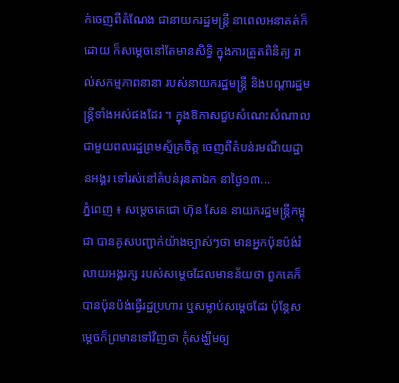ក់ចេញពីតំណែង ជានាយករដ្ឋមន្រ្តី នាពេលអនាគត់ក៏ដោយ ក៏សម្តេចនៅតែមានសិទ្ធិ ក្នុងការត្រួតពិនិត្យ រាល់សកម្មភាពនានា របស់នាយករដ្ឋមន្រ្តី និងបណ្តារដ្ឋមន្រ្តីទាំងអស់ផងដែរ ។ ក្នុងឱកាសជួបសំណេះសំណាល ជាមួយពលរដ្ឋព្រមស្ម័គ្រចិត្ត ចេញពីតំបន់រមណីយដ្ឋានអង្គរ ទៅរស់នៅតំបន់រុនតាឯក នាថ្ងៃ១៣...
ភ្នំពេញ ៖ សម្តេចតេជោ ហ៊ុន សែន នាយករដ្ឋមន្ត្រីកម្ពុជា បានគូសបញ្ជាក់យ៉ាងច្បាស់ៗថា មានអ្នកប៉ុនប៉ង់រំលាយអង្គរក្ស របស់សម្តេចដែលមានន័យថា ពួកគេក៏បានប៉ុនប៉ង់ធ្វើរដ្ឋប្រហារ ឬសម្លាប់សម្តេចដែរ ប៉ុន្តែសម្តេចក៏ព្រមានទៅវិញថា កុំសង្ឃឹមឲ្យ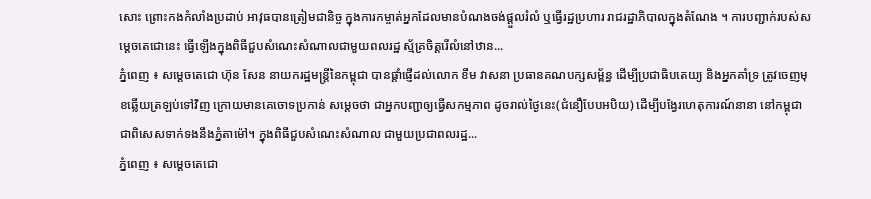សោះ ព្រោះកងកំលាំងប្រដាប់ អាវុធបានត្រៀមជានិច្ច ក្នុងការកម្ចាត់អ្នកដែលមានបំណងចង់ផ្តួលរំលំ ឬធ្វើរដ្ឋប្រហារ រាជរដ្ឋាភិបាលក្នុងតំណែង ។ ការបញ្ជាក់របស់សម្តេចតេជោនេះ ធ្វើឡើងក្នុងពិធីជួបសំណេះសំណាលជាមួយពលរដ្ឋ ស្ម័គ្រចិត្តរើលំនៅឋាន...
ភ្នំពេញ ៖ សម្ដេចតេជោ ហ៊ុន សែន នាយករដ្ឋមន្ដ្រីនៃកម្ពុជា បានផ្ដាំផ្ញើដល់លោក ខឹម វាសនា ប្រធានគណបក្សសម្ព័ន្ធ ដើម្បីប្រជាធិបតេយ្យ និងអ្នកគាំទ្រ ត្រូវចេញមុខឆ្លើយត្រឡប់ទៅវិញ ក្រោយមានគេចោទប្រកាន់ សម្ដេចថា ជាអ្នកបញ្ជាឲ្យធ្វើសកម្មភាព ដូចរាល់ថ្ងៃនេះ(ជំនឿបែបអបិយ) ដើម្បីបង្វែរហេតុការណ៍នានា នៅកម្ពុជា ជាពិសេសទាក់ទងនឹងភ្នំតាម៉ៅ។ ក្នុងពិធីជួបសំណេះសំណាល ជាមួយប្រជាពលរដ្ឋ...
ភ្នំពេញ ៖ សម្ដេចតេជោ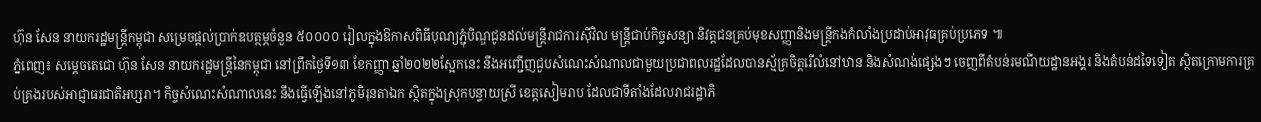ហ៊ុន សែន នាយករដ្ឋមន្ត្រីកម្ពុជា សម្រេចផ្តល់ប្រាក់ឧបត្ថម្ភចំនួន ៥០០០០ រៀលក្នុងឱកាសពិធីបុណ្យភ្ជុំបិណ្ឌជូនដល់មន្ត្រីរាជការស៊ីវិល មន្ត្រីជាប់កិច្ចសន្យា និវត្តជនគ្រប់មុខសញ្ញានិងមន្ត្រីកងកំលាំងប្រដាប់អាវុធគ្រប់ប្រភេទ ៕
ភ្នំពេញ៖ សម្តេចតេជោ ហ៊ុន សែន នាយករដ្ឋមន្ត្រីនៃកម្ពុជា នៅព្រឹកថ្ងៃទី១៣ ខែកញ្ញា ឆ្នាំ២០២២ស្អែកនេះ នឹងអញ្ជើញជួបសំណេះសំណាលជាមួយប្រជាពលរដ្ឋដែលបានស្ម័គ្រចិត្តរើលំនៅឋាន និងសំណង់ផ្សេងៗ ចេញពីតំបន់រមណីយដ្ឋានអង្គរ និងតំបន់ដទៃទៀត ស្ថិតក្រោមការគ្រប់គ្រងរបស់អាជ្ញាធរជាតិអប្សរា។ កិច្ចសំណេះសំណាលនេះ នឹងធ្វើឡើងនៅភូមិរុនតាឯក ស្ថិតក្នុងស្រុកបន្ទាយស្រី ខេត្តសៀមរាប ដែលជាទីតាំងដែលរាជរដ្ឋាភិ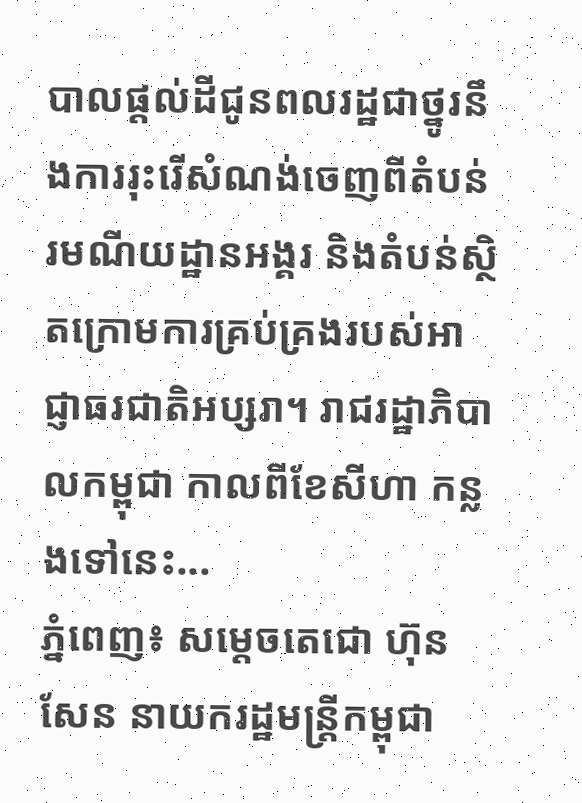បាលផ្តល់ដីជូនពលរដ្ឋជាថ្នូរនឹងការរុះរើសំណង់ចេញពីតំបន់រមណីយដ្ឋានអង្គរ និងតំបន់ស្ថិតក្រោមការគ្រប់គ្រងរបស់អាជ្ញាធរជាតិអប្សរា។ រាជរដ្ឋាភិបាលកម្ពុជា កាលពីខែសីហា កន្លងទៅនេះ...
ភ្នំពេញ៖ សម្ដេចតេជោ ហ៊ុន សែន នាយករដ្ឋមន្ដ្រីកម្ពុជា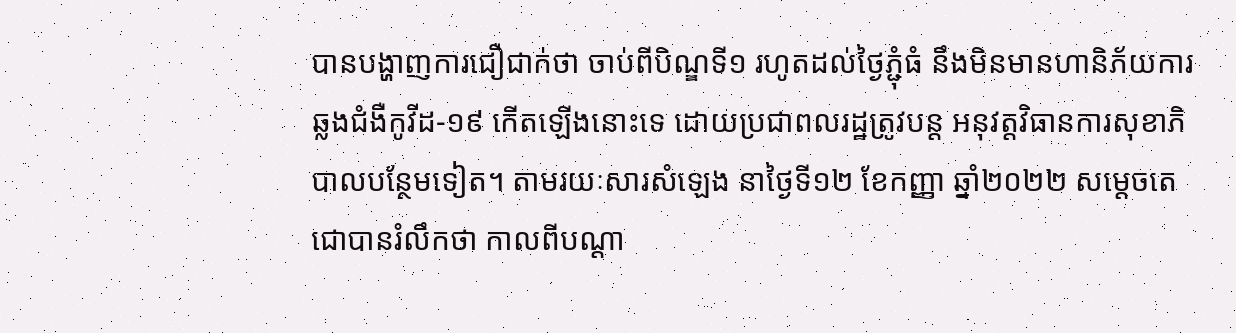បានបង្ហាញការជឿជាក់ថា ចាប់ពីបិណ្ឌទី១ រហូតដល់ថ្ងៃភ្ជុំធំ នឹងមិនមានហានិភ័យការឆ្លងជំងឺកូវីដ-១៩ កើតឡើងនោះទេ ដោយប្រជាពលរដ្ឋត្រូវបន្ដ អនុវត្តវិធានការសុខាភិបាលបន្ថែមទៀត។ តាមរយៈសារសំឡេង នាថ្ងៃទី១២ ខែកញ្ញា ឆ្នាំ២០២២ សម្ដេចតេជោបានរំលឹកថា កាលពីបណ្ដា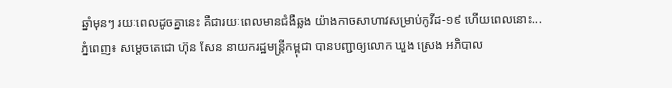ឆ្នាំមុនៗ រយៈពេលដូចគ្នានេះ គឺជារយៈពេលមានជំងឺឆ្លង យ៉ាងកាចសាហាវសម្រាប់កូវីដ-១៩ ហើយពេលនោះ...
ភ្នំពេញ៖ សម្តេចតេជោ ហ៊ុន សែន នាយករដ្ឋមន្ត្រីកម្ពុជា បានបញ្ជាឲ្យលោក ឃួង ស្រេង អភិបាល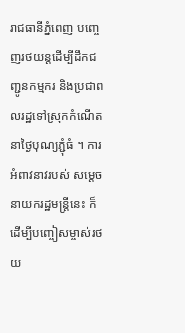រាជធានីភ្នំពេញ បញ្ចេញរថយន្តដើម្បីដឹកជញ្ជូនកម្មករ និងប្រជាពលរដ្ឋទៅស្រុកកំណើត នាថ្ងៃបុណ្យភ្ជុំធំ ។ ការអំពាវនាវរបស់ សម្តេចនាយករដ្ឋមន្រ្តីនេះ ក៏ដើម្បីបញ្ចៀសម្ចាស់រថយ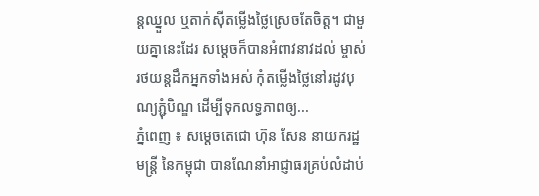ន្តឈ្នួល ឬតាក់ស៊ីតម្លើងថ្លៃស្រេចតែចិត្ត។ ជាមួយគ្នានេះដែរ សម្តេចក៏បានអំពាវនាវដល់ ម្ចាស់រថយន្តដឹកអ្នកទាំងអស់ កុំតម្លើងថ្លៃនៅរដូវបុណ្យភ្ជុំបិណ្ឌ ដើម្បីទុកលទ្ធភាពឲ្យ...
ភ្នំពេញ ៖ សម្ដេចតេជោ ហ៊ុន សែន នាយករដ្ឋមន្ដ្រី នៃកម្ពុជា បានណែនាំអាជ្ញាធរគ្រប់លំដាប់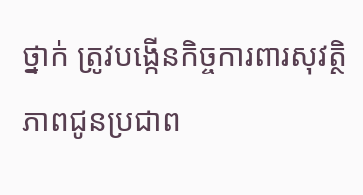ថ្នាក់ ត្រូវបង្កើនកិច្ចការពារសុវត្ថិភាពជូនប្រជាព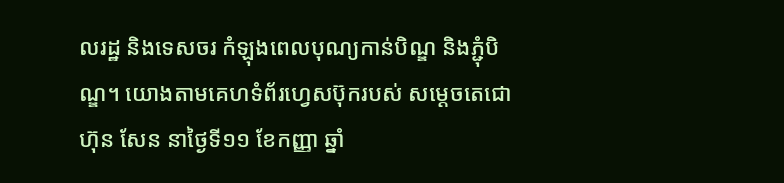លរដ្ឋ និងទេសចរ កំឡុងពេលបុណ្យកាន់បិណ្ឌ និងភ្ជុំបិណ្ឌ។ យោងតាមគេហទំព័រហ្វេសប៊ុករបស់ សម្ដេចតេជោ ហ៊ុន សែន នាថ្ងៃទី១១ ខែកញ្ញា ឆ្នាំ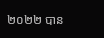២០២២ បាន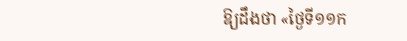ឱ្យដឹងថា «ថ្ងៃទី១១ក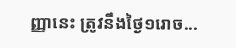ញ្ញានេះ ត្រូវនឹងថ្ងៃ១រោច...